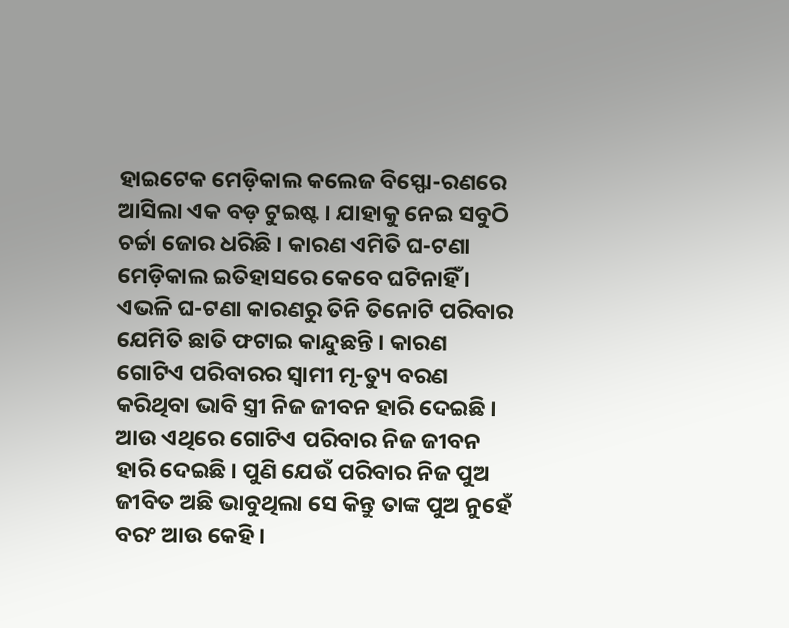ହାଇଟେକ ମେଡ଼ିକାଲ କଲେଜ ବିସ୍ଫୋ-ରଣରେ ଆସିଲା ଏକ ବଡ଼ ଟୁଇଷ୍ଟ । ଯାହାକୁ ନେଇ ସବୁଠି ଚର୍ଚ୍ଚା ଜୋର ଧରିଛି । କାରଣ ଏମିତି ଘ-ଟଣା ମେଡ଼ିକାଲ ଇତିହାସରେ କେବେ ଘଟିନାହିଁ । ଏଭଳି ଘ-ଟଣା କାରଣରୁ ତିନି ତିନୋଟି ପରିବାର ଯେମିତି ଛାତି ଫଟାଇ କାନ୍ଦୁଛନ୍ତି । କାରଣ ଗୋଟିଏ ପରିବାରର ସ୍ୱାମୀ ମୃ-ତ୍ୟୁ ବରଣ କରିଥିବା ଭାବି ସ୍ତ୍ରୀ ନିଜ ଜୀବନ ହାରି ଦେଇଛି । ଆଉ ଏଥିରେ ଗୋଟିଏ ପରିବାର ନିଜ ଜୀବନ ହାରି ଦେଇଛି । ପୁଣି ଯେଉଁ ପରିବାର ନିଜ ପୁଅ ଜୀବିତ ଅଛି ଭାବୁଥିଲା ସେ କିନ୍ତୁ ତାଙ୍କ ପୁଅ ନୁହେଁ ବରଂ ଆଉ କେହି ।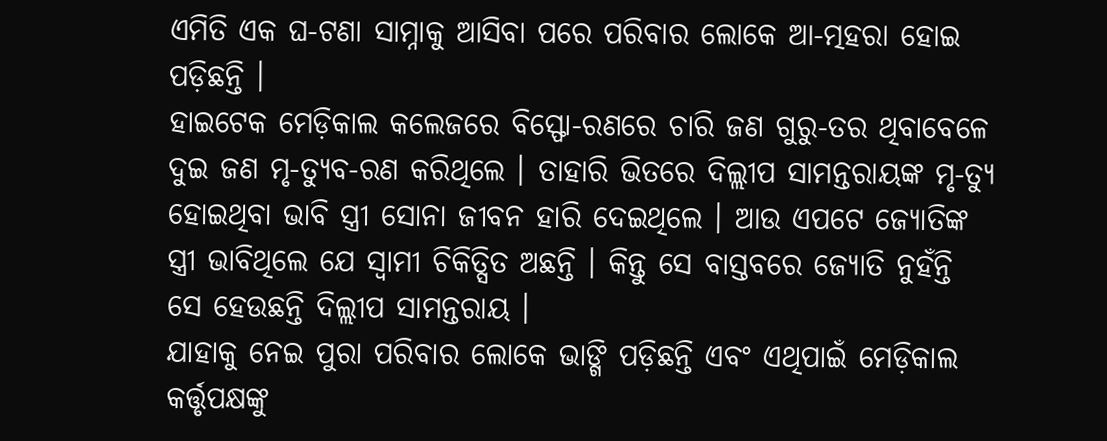ଏମିତି ଏକ ଘ-ଟଣା ସାମ୍ନାକୁ ଆସିବା ପରେ ପରିବାର ଲୋକେ ଆ-ତ୍ମହରା ହୋଇ ପଡ଼ିଛନ୍ତି ।
ହାଇଟେକ ମେଡ଼ିକାଲ କଲେଜରେ ବିସ୍ଫୋ-ରଣରେ ଚାରି ଜଣ ଗୁରୁ-ତର ଥିବାବେଳେ ଦୁଇ ଜଣ ମୃ-ତ୍ୟୁବ-ରଣ କରିଥିଲେ । ତାହାରି ଭିତରେ ଦିଲ୍ଲୀପ ସାମନ୍ତରାୟଙ୍କ ମୃ-ତ୍ୟୁ ହୋଇଥିବା ଭାବି ସ୍ତ୍ରୀ ସୋନା ଜୀବନ ହାରି ଦେଇଥିଲେ । ଆଉ ଏପଟେ ଜ୍ୟୋତିଙ୍କ ସ୍ତ୍ରୀ ଭାବିଥିଲେ ଯେ ସ୍ୱାମୀ ଚିକିତ୍ସିତ ଅଛନ୍ତି । କିନ୍ତୁ ସେ ବାସ୍ତବରେ ଜ୍ୟୋତି ନୁହଁନ୍ତି ସେ ହେଉଛନ୍ତି ଦିଲ୍ଲୀପ ସାମନ୍ତରାୟ ।
ଯାହାକୁ ନେଇ ପୁରା ପରିବାର ଲୋକେ ଭାଙ୍ଗି ପଡ଼ିଛନ୍ତି ଏବଂ ଏଥିପାଇଁ ମେଡ଼ିକାଲ କର୍ତ୍ତୃପକ୍ଷଙ୍କୁ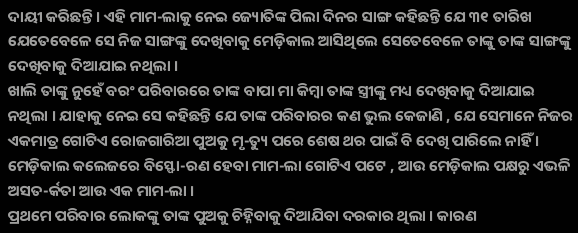ଦାୟୀ କରିଛନ୍ତି । ଏହି ମାମ-ଲାକୁ ନେଇ ଜ୍ୟୋତିଙ୍କ ପିଲା ଦିନର ସାଙ୍ଗ କହିଛନ୍ତି ଯେ ୩୧ ତାରିଖ ଯେତେବେଳେ ସେ ନିଜ ସାଙ୍ଗଙ୍କୁ ଦେଖିବାକୁ ମେଡ଼ିକାଲ ଆସିଥିଲେ ସେତେବେଳେ ତାଙ୍କୁ ତାଙ୍କ ସାଙ୍ଗଙ୍କୁ ଦେଖିବାକୁ ଦିଆଯାଇ ନଥିଲା ।
ଖାଲି ତାଙ୍କୁ ନୁହେଁ ବରଂ ପରିବାରରେ ତାଙ୍କ ବାପା ମା କିମ୍ବା ତାଙ୍କ ସ୍ତ୍ରୀଙ୍କୁ ମଧ୍ୟ ଦେଖିବାକୁ ଦିଆଯାଇ ନଥିଲା । ଯାହାକୁ ନେଇ ସେ କହିଛନ୍ତି ଯେ ତାଙ୍କ ପରିବାରର କଣ ଭୁଲ କେଜାଣି , ଯେ ସେମାନେ ନିଜର ଏକମାତ୍ର ଗୋଟିଏ ରୋଜଗାରିଆ ପୁଅକୁ ମୃ-ତ୍ୟୁ ପରେ ଶେଷ ଥର ପାଇଁ ବି ଦେଖି ପାରିଲେ ନାହିଁ । ମେଡ଼ିକାଲ କଲେଜରେ ବିସ୍ଫୋ-ରଣ ହେବା ମାମ-ଲା ଗୋଟିଏ ପଟେ , ଆଉ ମେଡ଼ିକାଲ ପକ୍ଷରୁ ଏଭଳି ଅସତ-ର୍କତା ଆଉ ଏକ ମାମ-ଲା ।
ପ୍ରଥମେ ପରିବାର ଲୋକଙ୍କୁ ତାଙ୍କ ପୁଅକୁ ଚିହ୍ନିବାକୁ ଦିଆଯିବା ଦରକାର ଥିଲା । କାରଣ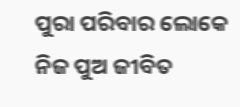ପୁରା ପରିବାର ଲୋକେ ନିଜ ପୁଅ ଜୀବିତ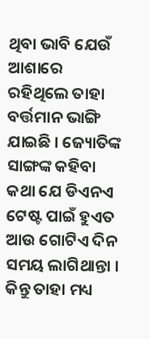ଥିବା ଭାବି ଯେଉଁ ଆଶାରେ ରହିଥିଲେ ତାହା ବର୍ତ୍ତମାନ ଭାଙ୍ଗି ଯାଇଛି । ଜ୍ୟୋତିଙ୍କ ସାଙ୍ଗଙ୍କ କହିବା କଥା ଯେ ଡିଏନଏ ଟେଷ୍ଟ ପାଇଁ ହୁଏତ ଆଉ ଗୋଟିଏ ଦିନ ସମୟ ଲାଗିଥାନ୍ତା । କିନ୍ତୁ ତାହା ମଧ୍ୟ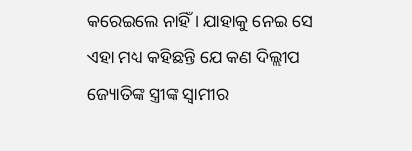କରେଇଲେ ନାହିଁ । ଯାହାକୁ ନେଇ ସେ ଏହା ମଧ୍ୟ କହିଛନ୍ତି ଯେ କଣ ଦିଲ୍ଲୀପ ଜ୍ୟୋତିଙ୍କ ସ୍ତ୍ରୀଙ୍କ ସ୍ୱାମୀର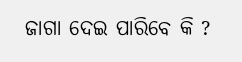ଜାଗା ଦେଇ ପାରିବେ କି ?